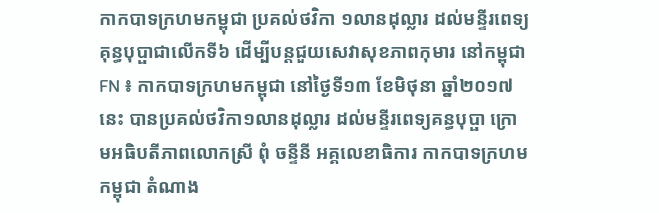កាកបាទក្រហមកម្ពុជា ប្រគល់ថវិកា ១លានដុល្លារ ដល់មន្ទីរពេទ្យគុន្ធបុប្ផាជាលើកទី៦ ដើម្បីបន្ដជួយសេវាសុខភាពកុមារ នៅកម្ពុជា
FN ៖ កាកបាទក្រហមកម្ពុជា នៅថ្ងៃទី១៣ ខែមិថុនា ឆ្នាំ២០១៧នេះ បានប្រគល់ថវិកា១លានដុល្លារ ដល់មន្ទីរពេទ្យគន្ធបុប្ផា ក្រោមអធិបតីភាពលោកស្រី ពុំ ចន្ទីនី អគ្គលេខាធិការ កាកបាទក្រហមកម្ពុជា តំណាង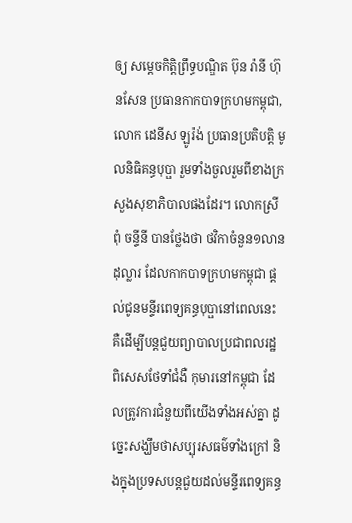ឲ្យ សម្ដេចកិត្ដិព្រឹទ្ធបណ្ឌិត ប៊ុន រ៉ានី ហ៊ុនសែន ប្រធានកាកបាទក្រហមកម្ពុជា, លោក ដេនីស ឡូរ៉ង់ ប្រធានប្រតិបត្ដិ មូលនិធិគន្ធបុប្ផា រួមទាំងចួលរួមពីខាងក្រសួងសុខាភិបាលផងដែរ។ លោកស្រី ពុំ ចន្ទីនី បានថ្លែងថា ថវិកាចំនួន១លានដុល្លារ ដែលកាកបាទក្រហមកម្ពុជា ផ្តល់ជូនមន្ទីរពេទ្យគន្ធបុប្ផានៅពេលនេះ គឺដើម្បីបន្ដជួយព្យាបាលប្រជាពលរដ្ឋ ពិសេសថែទាំជំងឺ កុមារនៅកម្ពុជា ដែលត្រូវការជំនួយពីយើងទាំងអស់គ្នា ដូច្នេះសង្ឃឹមថាសប្បុរសធម៌ទាំងក្រៅ និងក្នុងប្រទសបន្ដជួយដល់មន្ទីរពេទ្យគន្ធ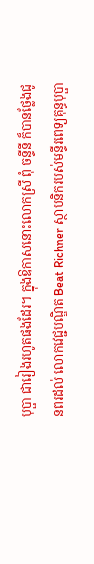បុប្ផា ជារៀងរហូតផងដែរ។ ក្នុងឱកាសនោះលោកស្រី ពុំ ចន្ទីនី ក៏បានថ្លែងជូនពរដល់ លោកវេជ្ជបណ្ឌិត Beat Richner ស្ថាបនិករបស់មន្ទីរពេទ្យគុន្ធបុប្ផា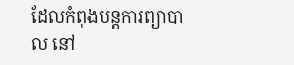ដែលកំពុងបន្ដការព្យាបាល នៅ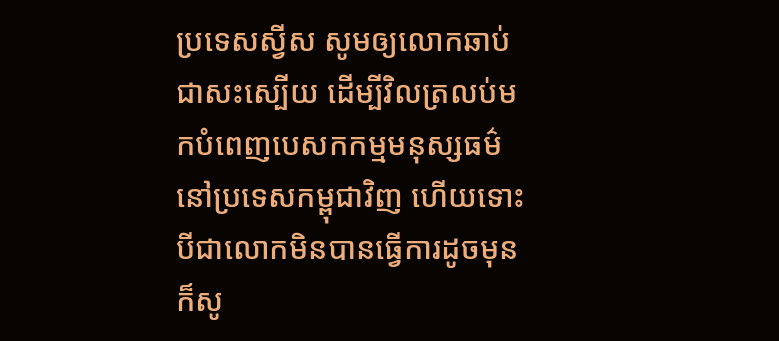ប្រទេសស្វីស សូមឲ្យលោកឆាប់ជាសះស្បើយ ដើម្បីវិលត្រលប់មកបំពេញបេសកកម្មមនុស្សធម៌ នៅប្រទេសកម្ពុជាវិញ ហើយទោះបីជាលោកមិនបានធ្វើការដូចមុន ក៏សូ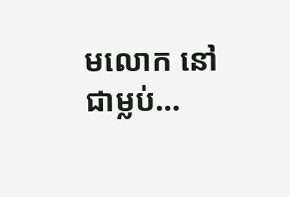មលោក នៅជាម្លប់…